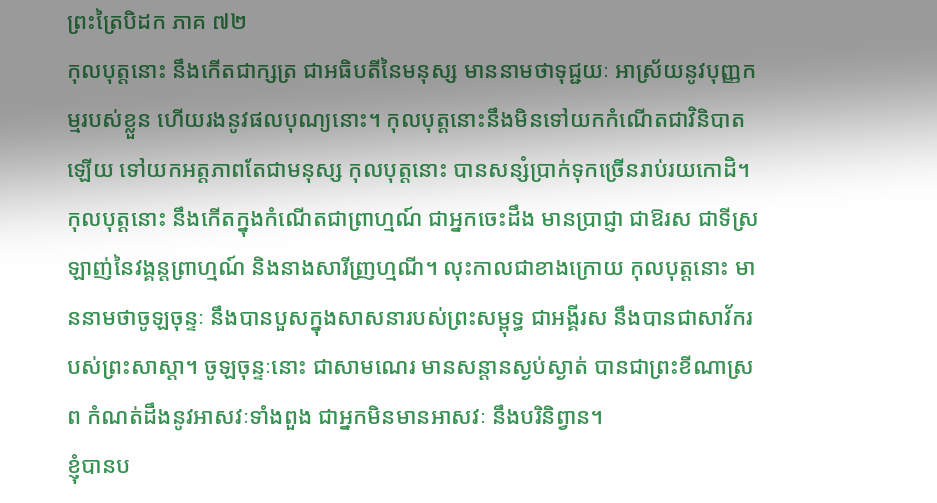ព្រះត្រៃបិដក ភាគ ៧២
កុលបុត្តនោះ នឹងកើតជាក្សត្រ ជាអធិបតីនៃមនុស្ស មាននាមថាទុជ្ជយៈ អាស្រ័យនូវបុញ្ញកម្មរបស់ខ្លួន ហើយរងនូវផលបុណ្យនោះ។ កុលបុត្តនោះនឹងមិនទៅយកកំណើតជាវិនិបាតឡើយ ទៅយកអត្តភាពតែជាមនុស្ស កុលបុត្តនោះ បានសន្សំប្រាក់ទុកច្រើនរាប់រយកោដិ។ កុលបុត្តនោះ នឹងកើតក្នុងកំណើតជាព្រាហ្មណ៍ ជាអ្នកចេះដឹង មានប្រាជ្ញា ជាឱរស ជាទីស្រឡាញ់នៃវង្គន្តព្រាហ្មណ៍ និងនាងសារីញ្រហ្មណី។ លុះកាលជាខាងក្រោយ កុលបុត្តនោះ មាននាមថាចូឡចុន្ទៈ នឹងបានបួសក្នុងសាសនារបស់ព្រះសម្ពុទ្ធ ជាអង្គីរស នឹងបានជាសាវ័ករបស់ព្រះសាស្តា។ ចូឡចុន្ទៈនោះ ជាសាមណេរ មានសន្តានស្ងប់ស្ងាត់ បានជាព្រះខីណាស្រព កំណត់ដឹងនូវអាសវៈទាំងពួង ជាអ្នកមិនមានអាសវៈ នឹងបរិនិព្វាន។
ខ្ញុំបានប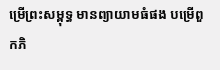ម្រើព្រះសម្ពុទ្ធ មានព្យាយាមធំផង បម្រើពួកភិ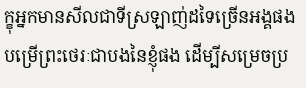ក្ខុអ្នកមានសីលជាទីស្រឡាញ់ដទៃច្រើនអង្គផង បម្រើព្រះថេរៈជាបងនៃខ្ញុំផង ដើម្បីសម្រេចប្រ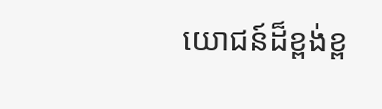យោជន៍ដ៏ខ្ពង់ខ្ព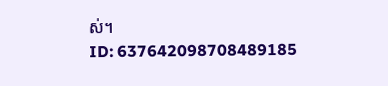ស់។
ID: 637642098708489185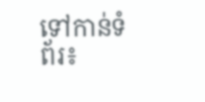ទៅកាន់ទំព័រ៖